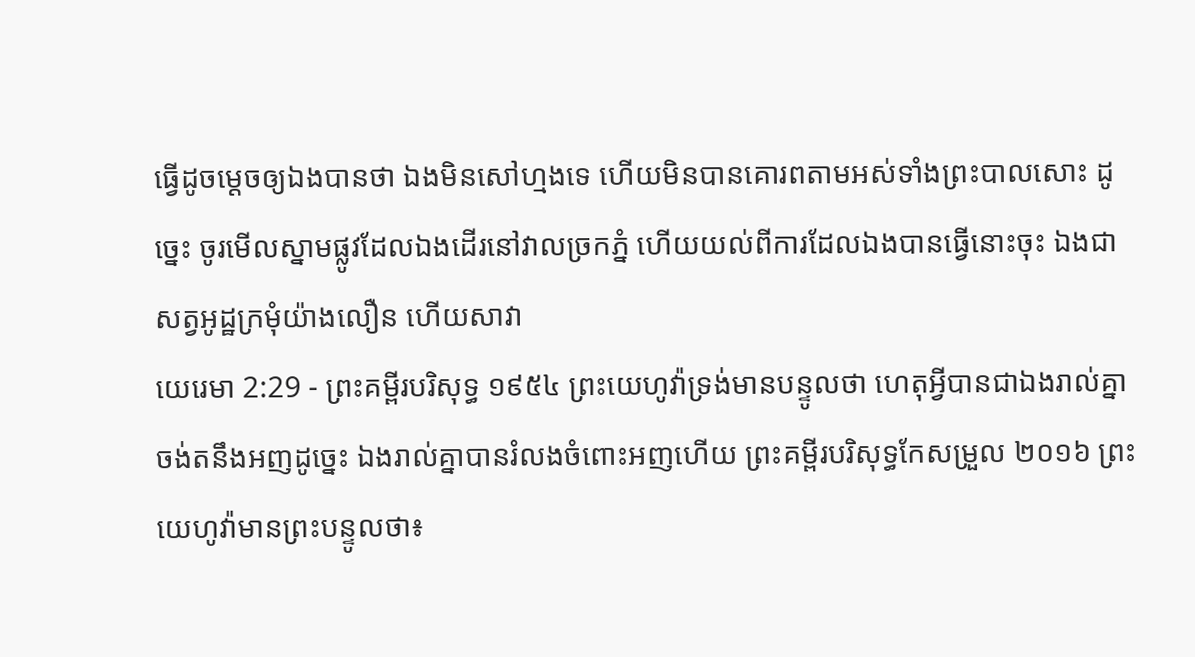ធ្វើដូចម្តេចឲ្យឯងបានថា ឯងមិនសៅហ្មងទេ ហើយមិនបានគោរពតាមអស់ទាំងព្រះបាលសោះ ដូច្នេះ ចូរមើលស្នាមផ្លូវដែលឯងដើរនៅវាលច្រកភ្នំ ហើយយល់ពីការដែលឯងបានធ្វើនោះចុះ ឯងជាសត្វអូដ្ឋក្រមុំយ៉ាងលឿន ហើយសាវា
យេរេមា 2:29 - ព្រះគម្ពីរបរិសុទ្ធ ១៩៥៤ ព្រះយេហូវ៉ាទ្រង់មានបន្ទូលថា ហេតុអ្វីបានជាឯងរាល់គ្នាចង់តនឹងអញដូច្នេះ ឯងរាល់គ្នាបានរំលងចំពោះអញហើយ ព្រះគម្ពីរបរិសុទ្ធកែសម្រួល ២០១៦ ព្រះយេហូវ៉ាមានព្រះបន្ទូលថា៖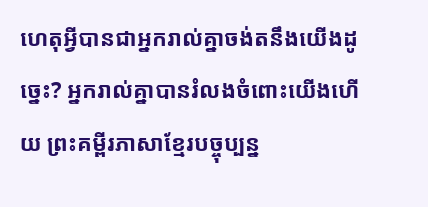ហេតុអ្វីបានជាអ្នករាល់គ្នាចង់តនឹងយើងដូច្នេះ? អ្នករាល់គ្នាបានរំលងចំពោះយើងហើយ ព្រះគម្ពីរភាសាខ្មែរបច្ចុប្បន្ន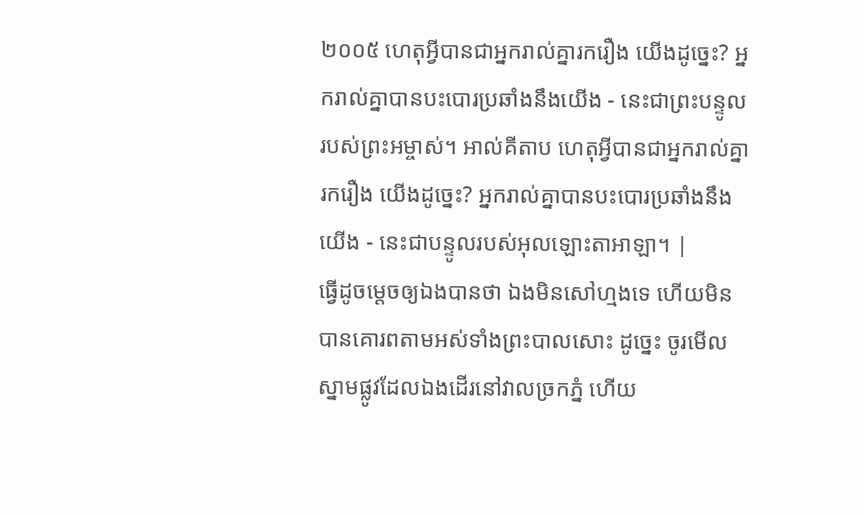២០០៥ ហេតុអ្វីបានជាអ្នករាល់គ្នារករឿង យើងដូច្នេះ? អ្នករាល់គ្នាបានបះបោរប្រឆាំងនឹងយើង - នេះជាព្រះបន្ទូលរបស់ព្រះអម្ចាស់។ អាល់គីតាប ហេតុអ្វីបានជាអ្នករាល់គ្នារករឿង យើងដូច្នេះ? អ្នករាល់គ្នាបានបះបោរប្រឆាំងនឹងយើង - នេះជាបន្ទូលរបស់អុលឡោះតាអាឡា។ |
ធ្វើដូចម្តេចឲ្យឯងបានថា ឯងមិនសៅហ្មងទេ ហើយមិនបានគោរពតាមអស់ទាំងព្រះបាលសោះ ដូច្នេះ ចូរមើលស្នាមផ្លូវដែលឯងដើរនៅវាលច្រកភ្នំ ហើយ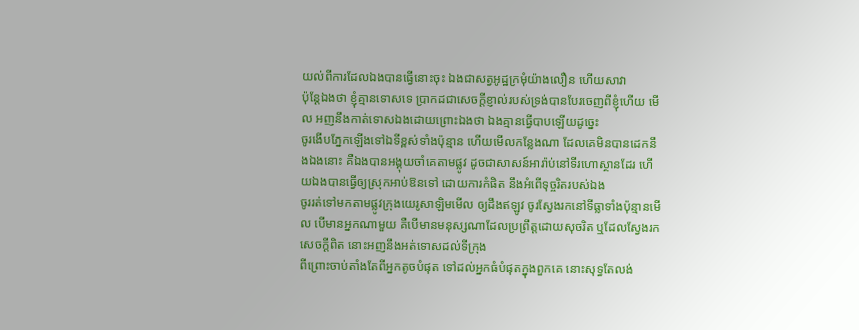យល់ពីការដែលឯងបានធ្វើនោះចុះ ឯងជាសត្វអូដ្ឋក្រមុំយ៉ាងលឿន ហើយសាវា
ប៉ុន្តែឯងថា ខ្ញុំគ្មានទោសទេ ប្រាកដជាសេចក្ដីខ្ញាល់របស់ទ្រង់បានបែរចេញពីខ្ញុំហើយ មើល អញនឹងកាត់ទោសឯងដោយព្រោះឯងថា ឯងគ្មានធ្វើបាបឡើយដូច្នេះ
ចូរងើបភ្នែកឡើងទៅឯទីខ្ពស់ទាំងប៉ុន្មាន ហើយមើលកន្លែងណា ដែលគេមិនបានដេកនឹងឯងនោះ គឺឯងបានអង្គុយចាំគេតាមផ្លូវ ដូចជាសាសន៍អារ៉ាប់នៅទីរហោស្ថានដែរ ហើយឯងបានធ្វើឲ្យស្រុកអាប់ឱនទៅ ដោយការកំផិត នឹងអំពើទុច្ចរិតរបស់ឯង
ចូររត់ទៅមកតាមផ្លូវក្រុងយេរូសាឡិមមើល ឲ្យដឹងឥឡូវ ចូរស្វែងរកនៅទីធ្លាទាំងប៉ុន្មានមើល បើមានអ្នកណាមួយ គឺបើមានមនុស្សណាដែលប្រព្រឹត្តដោយសុចរិត ឬដែលស្វែងរកសេចក្ដីពិត នោះអញនឹងអត់ទោសដល់ទីក្រុង
ពីព្រោះចាប់តាំងតែពីអ្នកតូចបំផុត ទៅដល់អ្នកធំបំផុតក្នុងពួកគេ នោះសុទ្ធតែលង់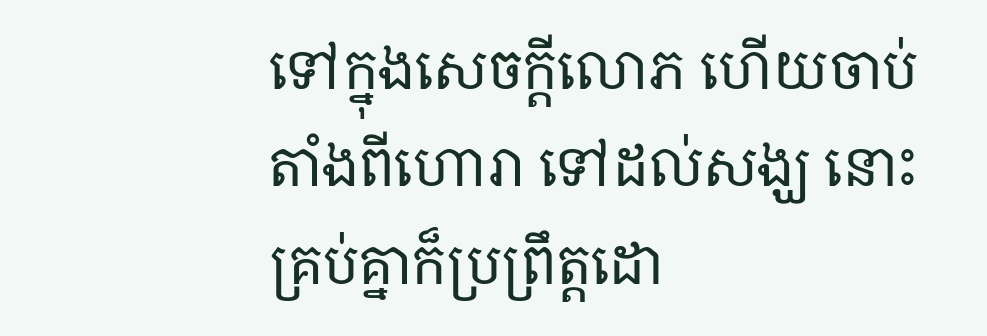ទៅក្នុងសេចក្ដីលោភ ហើយចាប់តាំងពីហោរា ទៅដល់សង្ឃ នោះគ្រប់គ្នាក៏ប្រព្រឹត្តដោ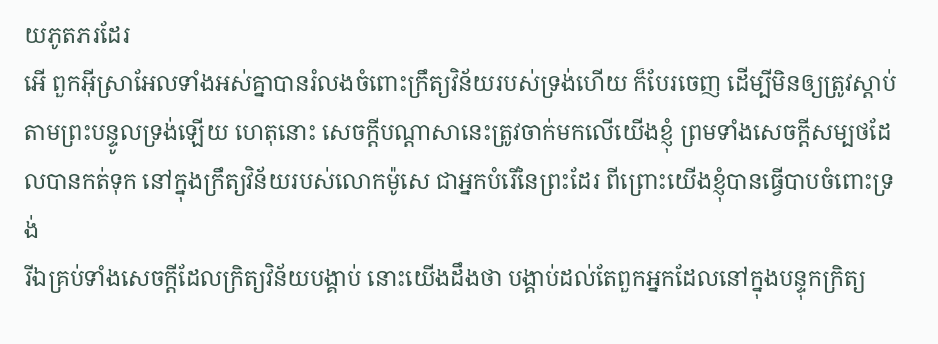យភូតភរដែរ
អើ ពួកអ៊ីស្រាអែលទាំងអស់គ្នាបានរំលងចំពោះក្រឹត្យវិន័យរបស់ទ្រង់ហើយ ក៏បែរចេញ ដើម្បីមិនឲ្យត្រូវស្តាប់តាមព្រះបន្ទូលទ្រង់ឡើយ ហេតុនោះ សេចក្ដីបណ្តាសានេះត្រូវចាក់មកលើយើងខ្ញុំ ព្រមទាំងសេចក្ដីសម្បថដែលបានកត់ទុក នៅក្នុងក្រឹត្យវិន័យរបស់លោកម៉ូសេ ជាអ្នកបំរើនៃព្រះដែរ ពីព្រោះយើងខ្ញុំបានធ្វើបាបចំពោះទ្រង់
រីឯគ្រប់ទាំងសេចក្ដីដែលក្រិត្យវិន័យបង្គាប់ នោះយើងដឹងថា បង្គាប់ដល់តែពួកអ្នកដែលនៅក្នុងបន្ទុកក្រិត្យ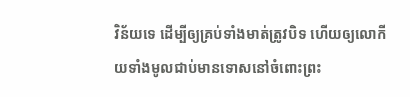វិន័យទេ ដើម្បីឲ្យគ្រប់ទាំងមាត់ត្រូវបិទ ហើយឲ្យលោកីយទាំងមូលជាប់មានទោសនៅចំពោះព្រះ